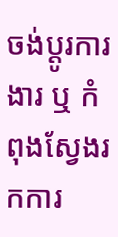ចង់ប្តូរការងារ ឬ កំពុងស្វែងរកការ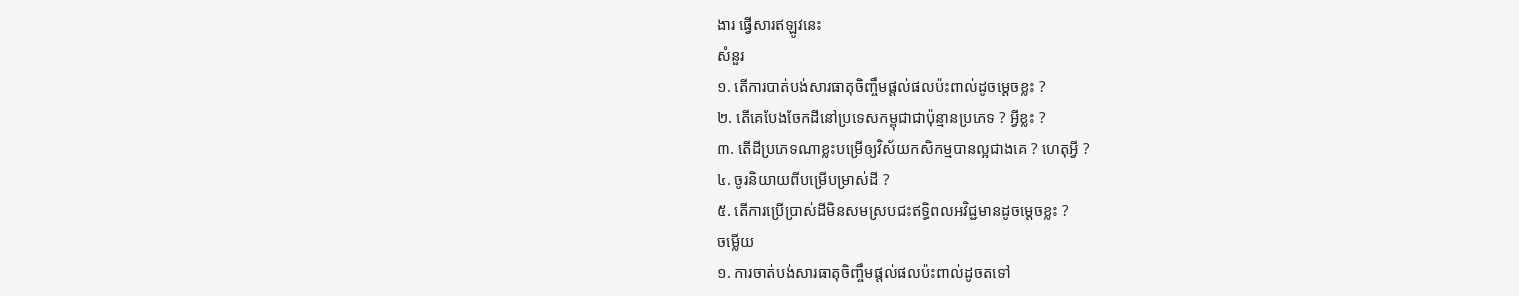ងារ ផ្វើសារឥឡូវនេះ
សំនួរ
១. តើការបាត់បង់សារធាតុចិញ្ចឹមផ្តល់ផលប៉ះពាល់ដូចម្តេចខ្លះ ?
២. តើគេបែងចែកដីនៅប្រទេសកម្ពុជាជាប៉ុន្មានប្រភេទ ? អ្វីខ្លះ ?
៣. តើដីប្រភេទណាខ្លះបម្រើឲ្យវិស័យកសិកម្មបានល្អជាងគេ ? ហេតុអ្វី ?
៤. ចូរនិយាយពីបម្រើបម្រាស់ដី ?
៥. តើការប្រើប្រាស់ដីមិនសមស្របជះឥទ្ធិពលអវិជ្ជមានដូចម្តេចខ្លះ ?
ចម្លើយ
១. ការចាត់បង់សារធាតុចិញ្ចឹមផ្តល់ផលប៉ះពាល់ដូចតទៅ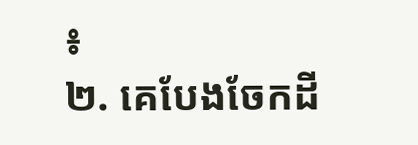៖
២. គេបែងចែកដី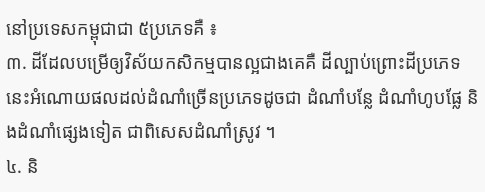នៅប្រទេសកម្ពុជាជា ៥ប្រភេទគឺ ៖
៣. ដីដែលបម្រើឲ្យវិស័យកសិកម្មបានល្អជាងគេគឺ ដីល្បាប់ព្រោះដីប្រភេទនេះអំណោយផលដល់ដំណាំច្រើនប្រភេទដូចជា ដំណាំបន្លែ ដំណាំហូបផ្លែ និងដំណាំផ្សេងទៀត ជាពិសេសដំណាំស្រូវ ។
៤. និ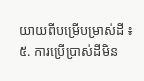យាយពីបម្រើបម្រាស់ដី ៖
៥. ការប្រើប្រាស់ដីមិន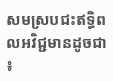សមស្របជះឥទ្ធិពលអវិជ្ជមានដូចជា ៖